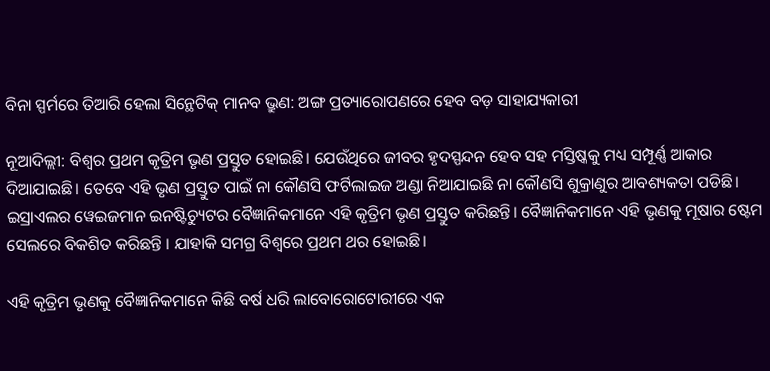ବିନା ସ୍ପର୍ମରେ ତିଆରି ହେଲା ସିନ୍ଥେଟିକ୍ ମାନବ ଭ୍ରୁଣ: ଅଙ୍ଗ ପ୍ରତ୍ୟାରୋପଣରେ ହେବ ବଡ଼ ସାହାଯ୍ୟକାରୀ

ନୂଆଦିଲ୍ଲୀ: ବିଶ୍ୱର ପ୍ରଥମ କୃତ୍ରିମ ଭୃଣ ପ୍ରସ୍ତୁତ ହୋଇଛି। ଯେଉଁଥିରେ ଜୀବର ହୃଦସ୍ପନ୍ଦନ ହେବ ସହ ମସ୍ତିଷ୍କକୁ ମଧ୍ୟ ସମ୍ପୂର୍ଣ୍ଣ ଆକାର ଦିଆଯାଇଛି। ତେବେ ଏହି ଭୃଣ ପ୍ରସ୍ତୁତ ପାଇଁ ନା କୌଣସି ଫର୍ଟିଲାଇଜ ଅଣ୍ଡା ନିଆଯାଇଛି ନା କୌଣସି ଶୁକ୍ରାଣୁର ଆବଶ୍ୟକତା ପଡିଛି। ଇସ୍ରାଏଲର ୱେଇଜମାନ ଇନଷ୍ଟିଚ୍ୟୁଟର ବୈଜ୍ଞାନିକମାନେ ଏହି କୃତ୍ରିମ ଭୃଣ ପ୍ରସ୍ତୁତ କରିଛନ୍ତି। ବୈଜ୍ଞାନିକମାନେ ଏହି ଭୃଣକୁ ମୂଷାର ଷ୍ଟେମ ସେଲରେ ବିକଶିତ କରିଛନ୍ତି । ଯାହାକି ସମଗ୍ର ବିଶ୍ୱରେ ପ୍ରଥମ ଥର ହୋଇଛି।

ଏହି କୃତ୍ରିମ ଭୃଣକୁ ବୈଜ୍ଞାନିକମାନେ କିଛି ବର୍ଷ ଧରି ଲାବୋରୋଟୋରୀରେ ଏକ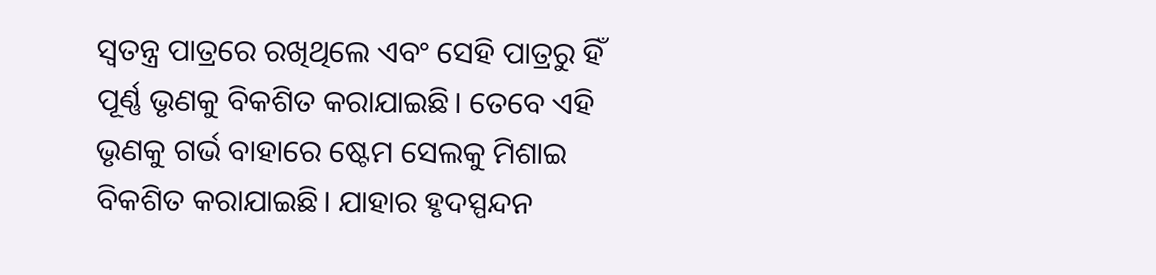ସ୍ୱତନ୍ତ୍ର ପାତ୍ରରେ ରଖିଥିଲେ ଏବଂ ସେହି ପାତ୍ରରୁ ହିଁ ପୂର୍ଣ୍ଣ ଭୃଣକୁ ବିକଶିତ କରାଯାଇଛି। ତେବେ ଏହି ଭୃଣକୁ ଗର୍ଭ ବାହାରେ ଷ୍ଟେମ ସେଲକୁ ମିଶାଇ ବିକଶିତ କରାଯାଇଛି। ଯାହାର ହୃଦସ୍ପନ୍ଦନ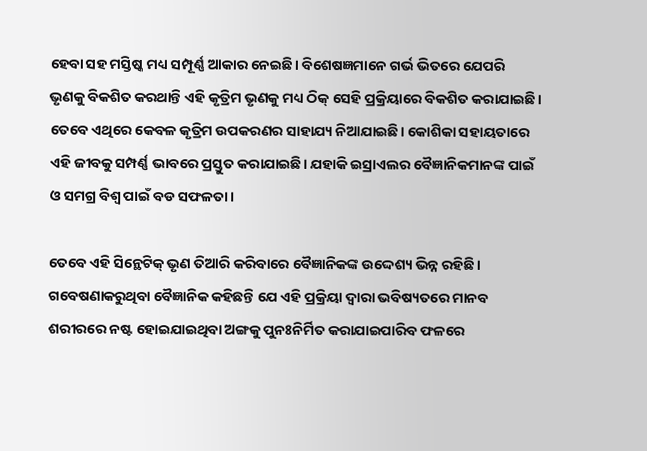ହେବା ସହ ମସ୍ତିଷ୍କ ମଧ୍ୟ ସମ୍ପୂର୍ଣ୍ଣ ଆକାର ନେଇଛି। ବିଶେଷଜ୍ଞମାନେ ଗର୍ଭ ଭିତରେ ଯେପରି ଭୃଣକୁ ବିକଶିତ କରଥାନ୍ତି ଏହି କୃତ୍ରିମ ଭୃଣକୁ ମଧ୍ୟ ଠିକ୍ ସେହି ପ୍ରକ୍ରିୟାରେ ବିକଶିତ କରାଯାଇଛି। ତେବେ ଏଥିରେ କେବଳ କୃତ୍ରିମ ଉପକରଣର ସାହାଯ୍ୟ ନିଆଯାଇଛି। କୋଶିକା ସହାୟତାରେ ଏହି ଜୀବକୁ ସମ୍ପର୍ଣ୍ଣ ଭାବରେ ପ୍ରସ୍ତୁତ କରାଯାଇଛି। ଯହାକି ଇସ୍ରାଏଲର ବୈଜ୍ଞାନିକମାନଙ୍କ ପାଇଁ ଓ ସମଗ୍ର ବିଶ୍ୱ ପାଇଁ ବଡ ସଫଳତା।

ତେବେ ଏହି ସିନ୍ଥେଟିକ୍ ଭୃଣ ତିଆରି କରିବାରେ ବୈଜ୍ଞାନିକଙ୍କ ଉଦ୍ଦେଶ୍ୟ ଭିନ୍ନ ରହିଛି । ଗବେଷଣାକରୁଥିବା ବୈଜ୍ଞାନିକ କହିଛନ୍ତି ଯେ ଏହି ପ୍ରକ୍ରିୟା ଦ୍ୱାରା ଭବିଷ୍ୟତରେ ମାନବ ଶରୀରରେ ନଷ୍ଟ ହୋଇଯାଇଥିବା ଅଙ୍ଗକୁ ପୁନଃନିର୍ମିତ କରାଯାଇପାରିବ ଫଳରେ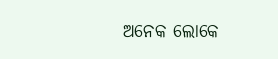ଅନେକ ଲୋକେ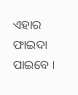ଏହାର ଫାଇଦା ପାଇବେ ।